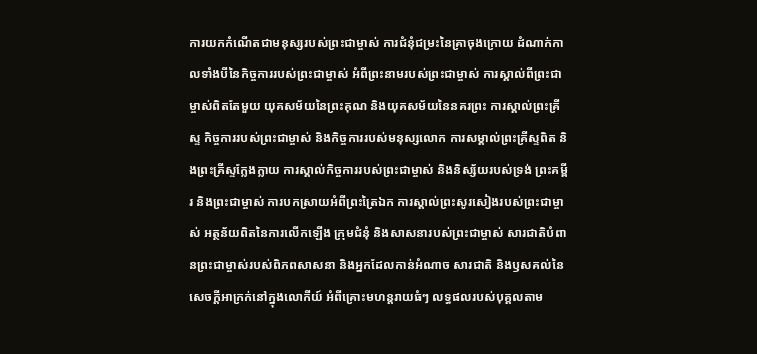ការយកកំណើតជាមនុស្សរបស់ព្រះជាម្ចាស់ ការជំនុំជម្រះនៃគ្រាចុងក្រោយ ដំណាក់កាលទាំងបីនៃកិច្ចការរបស់ព្រះជាម្ចាស់ អំពីព្រះនាមរបស់ព្រះជាម្ចាស់ ការស្គាល់ពីព្រះជាម្ចាស់ពិតតែមួយ យុគសម័យនៃព្រះគុណ និងយុគសម័យនៃនគរព្រះ ការស្គាល់ព្រះគ្រីស្ទ កិច្ចការរបស់ព្រះជាម្ចាស់ និងកិច្ចការរបស់មនុស្សលោក ការសម្គាល់ព្រះគ្រីស្ទពិត និងព្រះគ្រីស្ទក្លែងក្លាយ ការស្គាល់កិច្ចការរបស់ព្រះជាម្ចាស់ និងនិស្ស័យរបស់ទ្រង់ ព្រះគម្ពីរ និងព្រះជាម្ចាស់ ការបកស្រាយអំពីព្រះត្រៃឯក ការស្គាល់ព្រះសូរសៀងរបស់ព្រះជាម្ចាស់ អត្ថន័យពិតនៃការលើកឡើង ក្រុមជំនុំ និងសាសនារបស់ព្រះជាម្ចាស់ សារជាតិបំពានព្រះជាម្ចាស់របស់ពិភពសាសនា និងអ្នកដែលកាន់អំណាច សារជាតិ និងឫសគល់នៃសេចក្ដីអាក្រក់នៅក្នុងលោកីយ៍ អំពីគ្រោះមហន្តរាយធំៗ លទ្ធផលរបស់បុគ្គលតាម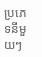ប្រភេទនីមួយៗ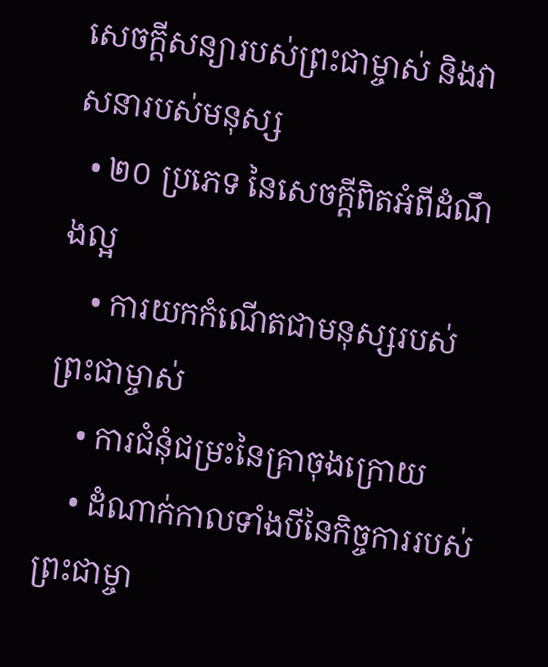សេចក្ដីសន្យារបស់ព្រះជាម្ចាស់ និងវាសនារបស់មនុស្ស
  • ២០ ប្រភេទ នៃសេចក្ដីពិតអំពីដំណឹងល្អ
    • ការយកកំណើតជាមនុស្សរបស់ព្រះជាម្ចាស់
    • ការជំនុំជម្រះនៃគ្រាចុងក្រោយ
    • ដំណាក់កាលទាំងបីនៃកិច្ចការរបស់ព្រះជាម្ចា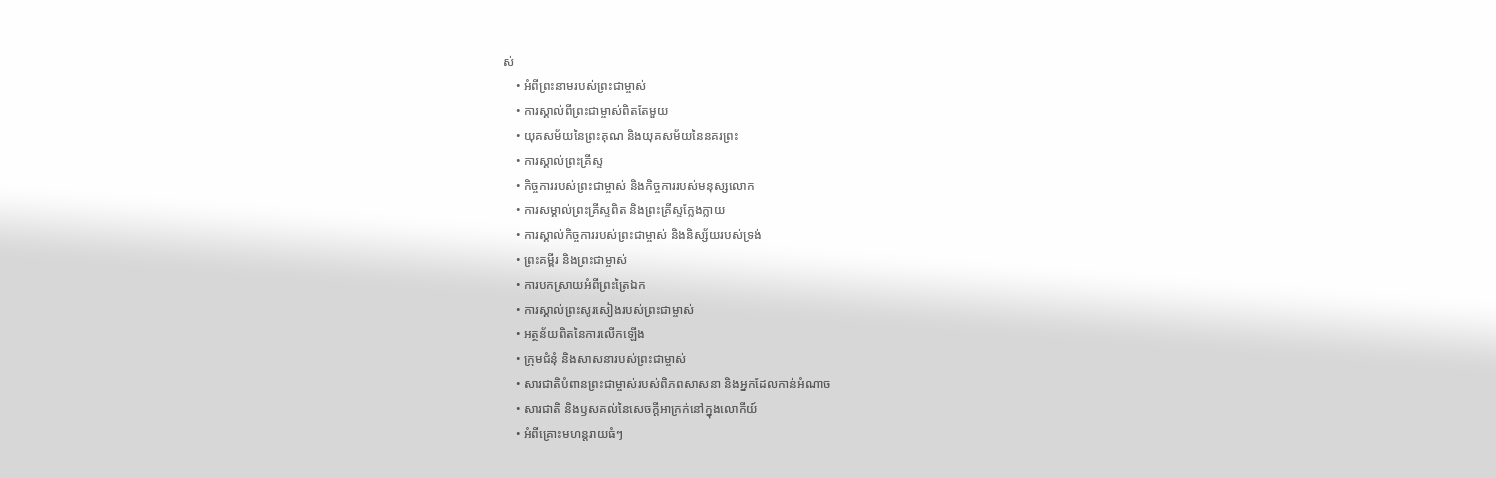ស់
    • អំពីព្រះនាមរបស់ព្រះជាម្ចាស់
    • ការស្គាល់ពីព្រះជាម្ចាស់ពិតតែមួយ
    • យុគសម័យនៃព្រះគុណ និងយុគសម័យនៃនគរព្រះ
    • ការស្គាល់ព្រះគ្រីស្ទ
    • កិច្ចការរបស់ព្រះជាម្ចាស់ និងកិច្ចការរបស់មនុស្សលោក
    • ការសម្គាល់ព្រះគ្រីស្ទពិត និងព្រះគ្រីស្ទក្លែងក្លាយ
    • ការស្គាល់កិច្ចការរបស់ព្រះជាម្ចាស់ និងនិស្ស័យរបស់ទ្រង់
    • ព្រះគម្ពីរ និងព្រះជាម្ចាស់
    • ការបកស្រាយអំពីព្រះត្រៃឯក
    • ការស្គាល់ព្រះសូរសៀងរបស់ព្រះជាម្ចាស់
    • អត្ថន័យពិតនៃការលើកឡើង
    • ក្រុមជំនុំ និងសាសនារបស់ព្រះជាម្ចាស់
    • សារជាតិបំពានព្រះជាម្ចាស់របស់ពិភពសាសនា និងអ្នកដែលកាន់អំណាច
    • សារជាតិ និងឫសគល់នៃសេចក្ដីអាក្រក់នៅក្នុងលោកីយ៍
    • អំពីគ្រោះមហន្តរាយធំៗ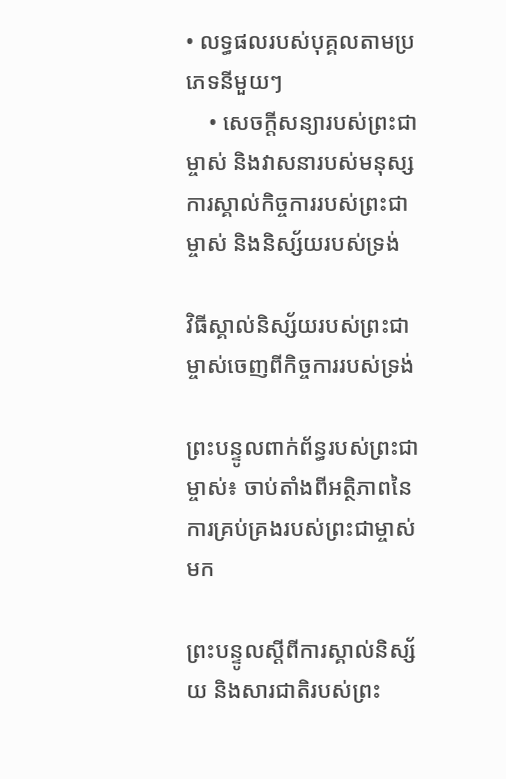• លទ្ធផលរបស់បុគ្គលតាមប្រភេទនីមួយៗ
    • សេចក្ដីសន្យារបស់ព្រះជាម្ចាស់ និងវាសនារបស់មនុស្ស
ការស្គាល់កិច្ចការរបស់ព្រះជាម្ចាស់ និងនិស្ស័យរបស់ទ្រង់

វិធីស្គាល់និស្ស័យរបស់ព្រះជាម្ចាស់ចេញពីកិច្ចការរបស់ទ្រង់

ព្រះបន្ទូលពាក់ព័ន្ធរបស់ព្រះជាម្ចាស់៖ ចាប់តាំងពីអត្ថិភាពនៃការគ្រប់គ្រងរបស់ព្រះជាម្ចាស់មក

ព្រះបន្ទូលស្ដីពីការស្គាល់និស្ស័យ និងសារជាតិរបស់ព្រះ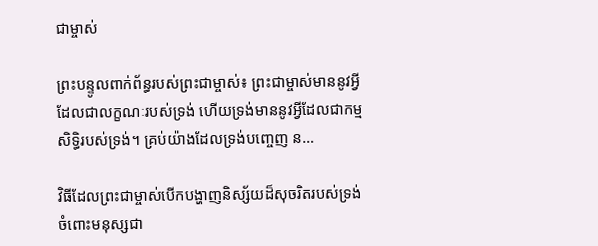ជាម្ចាស់

ព្រះបន្ទូលពាក់ព័ន្ធរបស់ព្រះជាម្ចាស់៖ ព្រះជាម្ចាស់មាននូវអ្វីដែលជាលក្ខណៈរបស់ទ្រង់ ហើយទ្រង់មាននូវអ្វីដែលជាកម្មសិទ្ធិរបស់ទ្រង់។ គ្រប់យ៉ាងដែលទ្រង់បញ្ចេញ ន…

វិធីដែលព្រះជាម្ចាស់បើកបង្ហាញនិស្ស័យដ៏សុចរិតរបស់ទ្រង់ចំពោះមនុស្សជា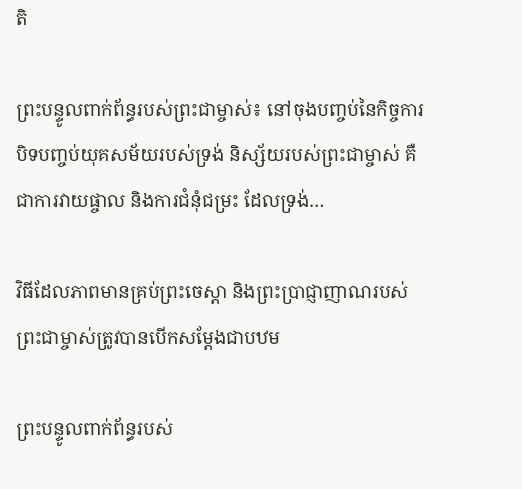តិ

ព្រះបន្ទូលពាក់ព័ន្ធរបស់ព្រះជាម្ចាស់៖ នៅចុងបញ្ចប់នៃកិច្ចការបិទបញ្ចប់យុគសម័យរបស់ទ្រង់ និស្ស័យរបស់ព្រះជាម្ចាស់ គឺជាការវាយផ្ចាល និងការជំនុំជម្រះ ដែលទ្រង់…

វិធីដែលភាពមានគ្រប់ព្រះចេស្ដា និងព្រះប្រាជ្ញាញាណរបស់ព្រះជាម្ចាស់ត្រូវបានបើកសម្ដែងជាបឋម

ព្រះបន្ទូលពាក់ព័ន្ធរបស់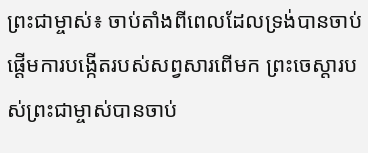ព្រះជាម្ចាស់៖ ចាប់តាំងពីពេលដែលទ្រង់បានចាប់ផ្តើមការបង្កើតរបស់សព្វសារពើមក ព្រះចេស្ដារបស់ព្រះជាម្ចាស់បានចាប់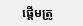ផ្តើមត្រូ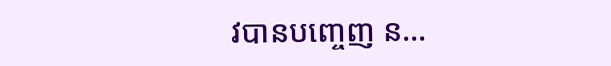វបានបញ្ចេញ ន…